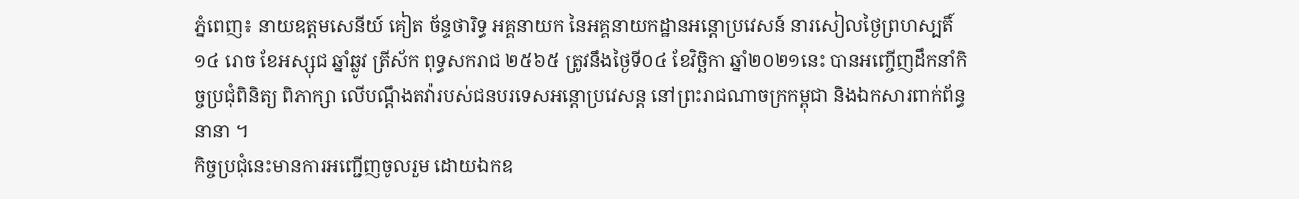ភ្នំពេញ៖ នាយឧត្តមសេនីយ៍ គៀត ច័ន្ទថារិទ្ធ អគ្គនាយក នៃអគ្គនាយកដ្ឋានអន្តោប្រវេសន៍ នារសៀលថ្ងៃព្រហស្បតិ៍ ១៤ រោច ខែអស្សុជ ឆ្នាំឆ្លូវ ត្រីស័ក ពុទ្ធសករាជ ២៥៦៥ ត្រូវនឹងថ្ងៃទី០៤ ខែវិច្ឆិកា ឆ្នាំ២០២១នេះ បានអញ្ចើញដឹកនាំកិច្ចប្រជុំពិនិត្យ ពិភាក្សា លើបណ្ដឹងតវ៉ារបស់ជនបរទេសអន្តោប្រវេសន្ត នៅព្រះរាជណាចក្រកម្ពុជា និងឯកសារពាក់ព័ន្ធនានា ។
កិច្ចប្រជុំនេះមានការអញ្ជើញចូលរួម ដោយឯកឧ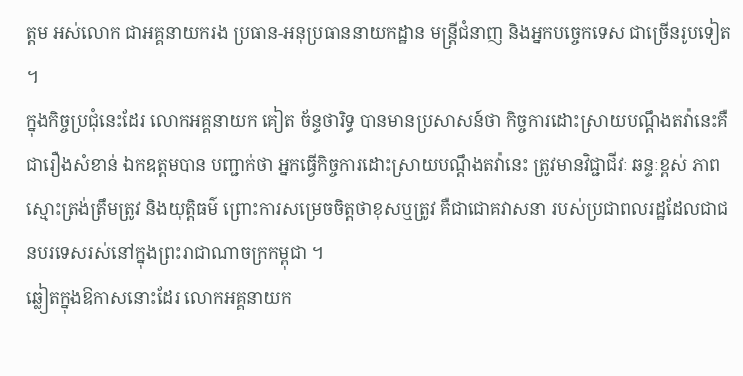ត្តម អស់លោក ជាអគ្គនាយករង ប្រធាន-អនុប្រធាននាយកដ្ឋាន មន្ត្រីជំនាញ និងអ្នកបច្ចេកទេស ជាច្រើនរូបទៀត ។
ក្នុងកិច្ចប្រជុំនេះដែរ លោកអគ្គនាយក គៀត ច័ន្ទថារិទ្ធ បានមានប្រសាសន៍ថា កិច្ចការដោះស្រាយបណ្ដឹងតវ៉ានេះគឺជារឿងសំខាន់ ឯកឧត្ដមបាន បញ្ជាក់ថា អ្នកធ្វើកិច្ចការដោះស្រាយបណ្ដឹងតវ៉ានេះ ត្រូវមានវិជ្ជាជីវៈ ឆន្ទៈខ្ពស់ ភាពស្មោះត្រង់ត្រឹមត្រូវ និងយុត្តិធម៌ ព្រោះការសម្រេចចិត្តថាខុសឬត្រូវ គឺជាជោគវាសនា របស់ប្រជាពលរដ្ឋដែលជាជនបរទេសរស់នៅក្នុងព្រះរាជាណាចក្រកម្ពុជា ។
ឆ្លៀតក្នុងឱកាសនោះដែរ លោកអគ្គនាយក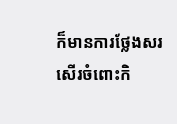ក៏មានការថ្លែងសរសើរចំពោះកិ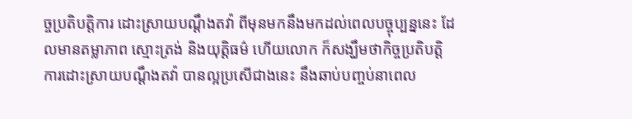ច្ចប្រតិបត្តិការ ដោះស្រាយបណ្ដឹងតវ៉ា ពីមុនមកនឹងមកដល់ពេលបច្ចុប្បន្ននេះ ដែលមានតម្លាភាព ស្មោះត្រង់ និងយុត្តិធម៌ ហើយលោក ក៏សង្ឃឹមថាកិច្ចប្រតិបត្តិការដោះស្រាយបណ្ដឹងតវ៉ា បានល្អប្រសើជាងនេះ នឹងឆាប់បញ្ចប់នាពេល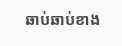ឆាប់ឆាប់ខាង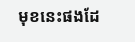មុខនេះផងដែ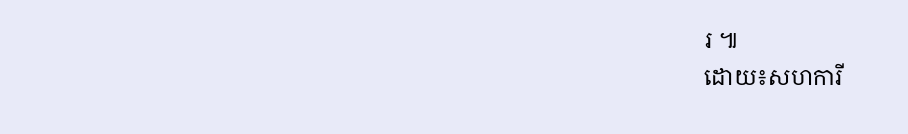រ ៕
ដោយ៖សហការី